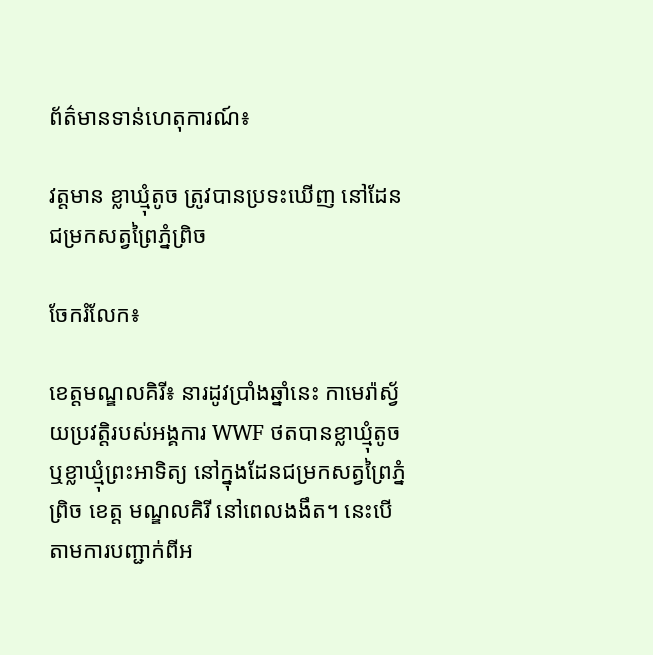ព័ត៌មានទាន់ហេតុការណ៍៖

វត្តមាន ខ្លាឃ្មុំតូច ត្រូវបានប្រទះឃើញ នៅដែនជម្រកសត្វព្រៃភ្នំព្រិច

ចែករំលែក៖

ខេត្តមណ្ឌលគិរី៖ នារដូវប្រាំងឆ្នាំនេះ កាមេរ៉ាស្វ័យប្រវត្តិរបស់អង្គការ WWF ថតបានខ្លាឃ្មុំតូច ឬខ្លាឃ្មុំព្រះអាទិត្យ នៅក្នុងដែនជម្រកសត្វព្រៃភ្នំព្រិច ខេត្ត មណ្ឌលគិរី នៅពេលងងឹត។ នេះបើតាមការបញ្ជាក់ពីអ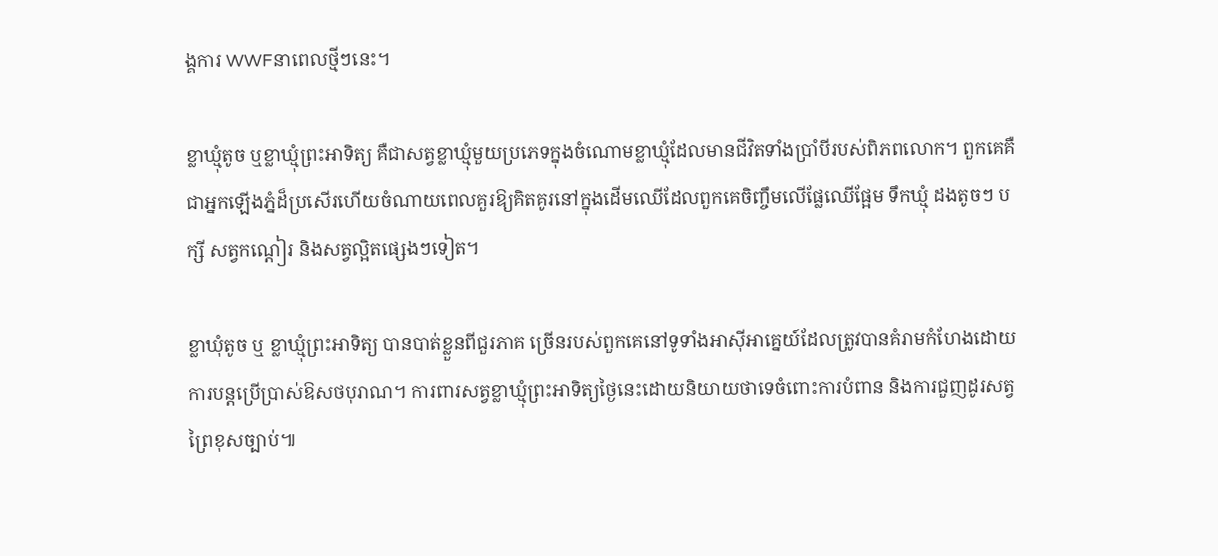ង្គការ WWFនាពេលថ្មីៗនេះ។

ខ្លាឃ្មុំតូច ឬខ្លាឃ្មុំព្រះអាទិត្យ គឺជាសត្វខ្លាឃ្មុំមួយប្រភេទក្នុងចំណោមខ្លាឃ្មុំដែលមានជីវិតទាំងប្រាំបីរបស់ពិភពលោក។ ពួកគេគឺជាអ្នកឡើងភ្នំដ៏ប្រសើរហើយចំណាយពេលគួរឱ្យគិតគូរនៅក្នុងដើមឈើដែលពួកគេចិញ្ចឹមលើផ្លែឈើផ្អែម ទឹកឃ្មុំ ដងតូចៗ បក្សី សត្វកណ្ដៀរ និងសត្វល្អិតផ្សេងៗទៀត។

ខ្លាឃុំតូច ឬ ខ្លាឃ្មុំព្រះអាទិត្យ បានបាត់ខ្លួនពីជួរភាគ ច្រើនរបស់ពួកគេនៅទូទាំងអាស៊ីអាគ្នេយ៍ដែលត្រូវបានគំរាមកំហែងដោយការបន្តប្រើប្រាស់ឱសថបុរាណ។ ការពារសត្វខ្លាឃ្មុំព្រះអាទិត្យថ្ងៃនេះដោយនិយាយថាទេចំពោះការបំពាន និងការជួញដូរសត្វព្រៃខុសច្បាប់៕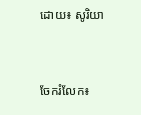ដោយ៖ សូរិយា


ចែករំលែក៖